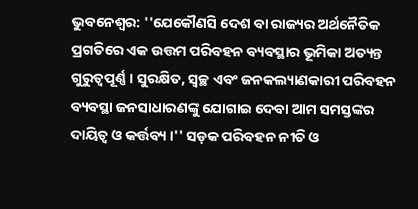ଭୁବନେଶ୍ବର: ''ଯେକୌଣସି ଦେଶ ବା ରାଜ୍ୟର ଅର୍ଥନୈତିକ ପ୍ରଗତିରେ ଏକ ଉତ୍ତମ ପରିବହନ ବ୍ୟବସ୍ଥାର ଭୂମିକା ଅତ୍ୟନ୍ତ ଗୁରୁତ୍ୱପୂର୍ଣ୍ଣ । ସୁରକ୍ଷିତ, ସ୍ୱଚ୍ଛ ଏବଂ ଜନକଲ୍ୟାଣକାରୀ ପରିବହନ ବ୍ୟବସ୍ଥା ଜନସାଧାରଣଙ୍କୁ ଯୋଗାଇ ଦେବା ଆମ ସମସ୍ତଙ୍କର ଦାୟିତ୍ୱ ଓ କର୍ତ୍ତବ୍ୟ ।'' ସଡ଼କ ପରିବହନ ନୀତି ଓ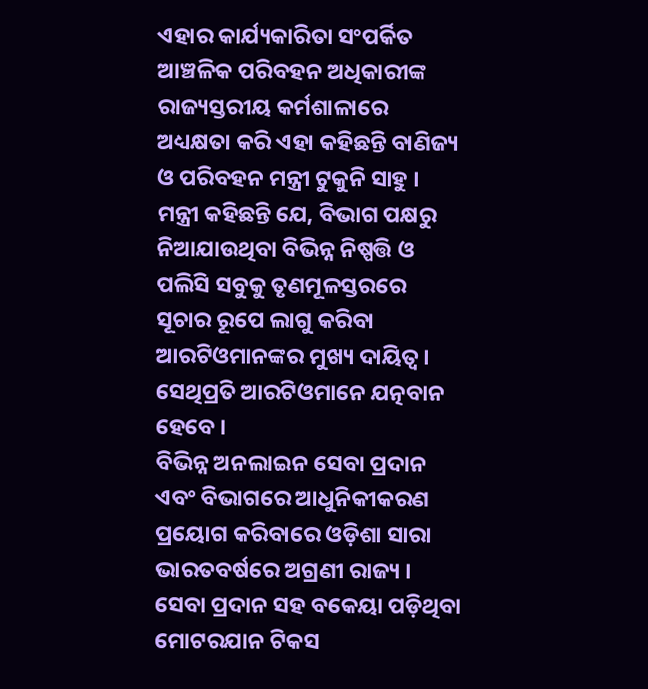ଏହାର କାର୍ଯ୍ୟକାରିତା ସଂପର୍କିତ ଆଞ୍ଚଳିକ ପରିବହନ ଅଧିକାରୀଙ୍କ ରାଜ୍ୟସ୍ତରୀୟ କର୍ମଶାଳାରେ ଅଧ୍ୟକ୍ଷତା କରି ଏହା କହିଛନ୍ତି ବାଣିଜ୍ୟ ଓ ପରିବହନ ମନ୍ତ୍ରୀ ଟୁକୁନି ସାହୁ । ମନ୍ତ୍ରୀ କହିଛନ୍ତି ଯେ, ବିଭାଗ ପକ୍ଷରୁ ନିଆଯାଉଥିବା ବିଭିନ୍ନ ନିଷ୍ପତ୍ତି ଓ ପଲିସି ସବୁକୁ ତୃଣମୂଳସ୍ତରରେ ସୂଚାର ରୂପେ ଲାଗୁ କରିବା ଆରଟିଓମାନଙ୍କର ମୁଖ୍ୟ ଦାୟିତ୍ୱ । ସେଥିପ୍ରତି ଆରଟିଓମାନେ ଯତ୍ନବାନ ହେବେ ।
ବିଭିନ୍ନ ଅନଲାଇନ ସେବା ପ୍ରଦାନ ଏବଂ ବିଭାଗରେ ଆଧୁନିକୀକରଣ ପ୍ରୟୋଗ କରିବାରେ ଓଡ଼ିଶା ସାରା ଭାରତବର୍ଷରେ ଅଗ୍ରଣୀ ରାଜ୍ୟ । ସେବା ପ୍ରଦାନ ସହ ବକେୟା ପଡ଼ିଥିବା ମୋଟରଯାନ ଟିକସ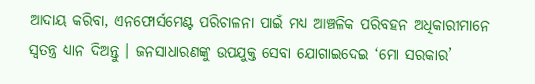ଆଦାୟ କରିବା, ଏନଫୋର୍ସମେଣ୍ଟ ପରିଚାଳନା ପାଇଁ ମଧ୍ୟ ଆଞ୍ଚଳିକ ପରିବହନ ଅଧିକାରୀମାନେ ସ୍ୱତନ୍ତ୍ର ଧ୍ୟାନ ଦିଅନ୍ତୁ । ଜନସାଧାରଣଙ୍କୁ ଉପଯୁକ୍ତ ସେବା ଯୋଗାଇଦେଇ ‘ମୋ ସରକାର’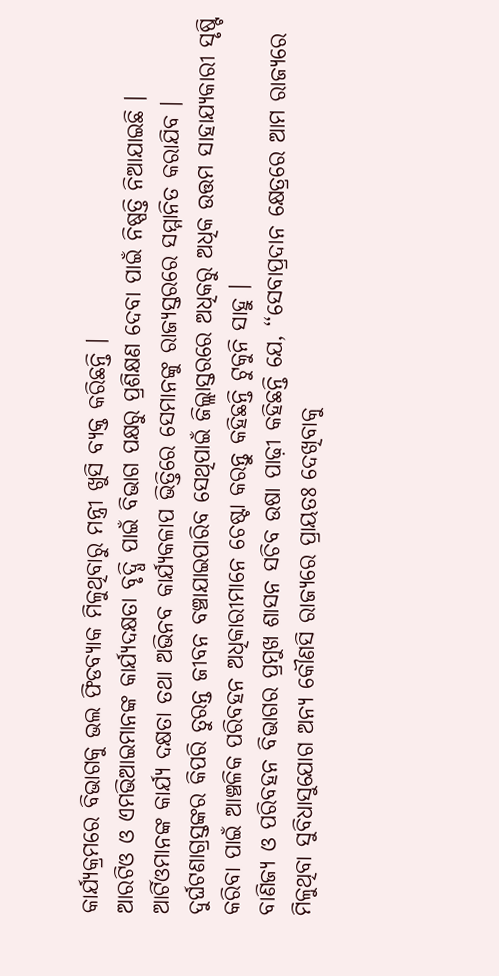କାର୍ଯ୍ୟକ୍ରମରେ ବିଭାଗକୁ ଭଲ ଫିଡବ୍ୟାକ ମିଳୁଥିବାରୁ ମନ୍ତ୍ରୀ ଖୁସି ବ୍ୟକ୍ତ କରିଛନ୍ତି ।
ଆରଟିଓ ଓ ଏମଭିଆଇମାନଙ୍କ କାର୍ଯ୍ୟଦକ୍ଷତା ବୃଦ୍ଧି ପାଇଁ ବିଭାଗ ପକ୍ଷରୁ ପ୍ରଶିକ୍ଷଣ ଦେବା ପାଇଁ ନିଷ୍ପତ୍ତି ନିଆଯାଇଛି । ଆର୍ଟିଓମାନଙ୍କ କାର୍ଯ୍ୟ ଦକ୍ଷତା ତଥା ଅଭିନବ କାର୍ଯ୍ୟକଳାପ ଭିତ୍ତିରେ ସେମାନଙ୍କୁ ରାଜ୍ୟସ୍ତରରେ ସମ୍ମାନିତ କରାଯିବ । ଦୁର୍ଘଟଣାଗ୍ରସ୍ତଙ୍କର କିପରି ତୁରନ୍ତ ଜୀବନ ବଞ୍ଚାଯାଇପାରିବ ସେଥିପାଇଁ ଜିଲ୍ଲାସ୍ତରରେ ଅଧିକରୁ ଅଧିକ ଉତ୍ତମ ସାହାଯ୍ୟକାରୀ ସୃଷ୍ଟି କରିବା ପାଇଁ ଆଞ୍ଚଳିକ ପରିବହନ ଅଧିକାରୀମାନେ ଚେଷ୍ଟା କରନ୍ତୁ କହିଛନ୍ତି ଟୁକୁନି ସାହୁ ।
ବାଣିଜ୍ୟ ଓ ପରିବହନ ବିଭାଗର ପ୍ରମୁଖ ଶାସନ ସଚିବ ଉଷା ପାଢ଼ୀ କହିଛନ୍ତି ଯେ, ‘‘ସେବାପ୍ରଦାନ କ୍ଷେତ୍ରରେ ଆମ ରାଜ୍ୟରେ ମିଳୁଥିବା ସୁବିଧାସୁଯୋଗ ଅନ୍ୟ କୌଣସି ରାଜ୍ୟରେ ପ୍ରାୟତଃ ଦେଖିବାକୁ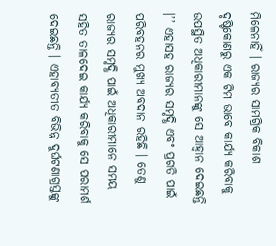ମିଳେନାହିଁ । ରାଜ୍ୟର ସାମଗ୍ରିକ ବିକାଶ ଦୃଷ୍ଟିକୋଣରୁ ଏକ ଟିମ ଭାବେ କାର୍ଯ୍ୟ କରିବାକୁ ଉପସ୍ଥିତ ଅଧିକାରୀମାନଙ୍କୁ ସେ ଆହ୍ୱାନ ଦେଇଛନ୍ତି ।’’ ଏହାସହ ରାଜ୍ୟର ସମୃଦ୍ଧି ଏବଂ ପ୍ରଗତି ପାଇଁ ପରିବହନର ମୁଖ୍ୟ ଅବଦାନ ରହିଛି । ତେଣୁ ରାଜ୍ୟର ସମୃଦ୍ଧି ପାଇଁ ଅଧିକାରୀମାନେ ସମୟ ସହିତ ତାଳଦେଇ କାର୍ଯ୍ୟ କରିବାକୁ ସେ ପରାମର୍ଶ ଦେଇଛନ୍ତି । ଏହାବ୍ୟତୀତ ବିଭିନ୍ନ ଦୁର୍ଘଟଣାଗ୍ରସ୍ତଙ୍କୁ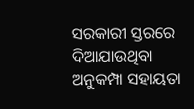ସରକାରୀ ସ୍ତରରେ ଦିଆଯାଉଥିବା ଅନୁକମ୍ପା ସହାୟତା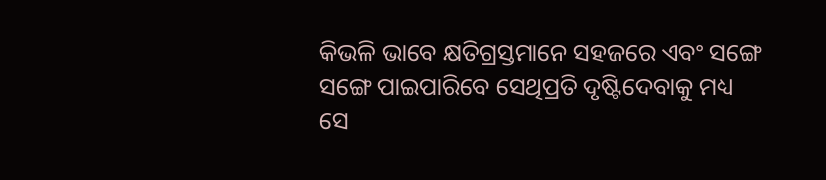କିଭଳି ଭାବେ କ୍ଷତିଗ୍ରସ୍ତମାନେ ସହଜରେ ଏବଂ ସଙ୍ଗେ ସଙ୍ଗେ ପାଇପାରିବେ ସେଥିପ୍ରତି ଦୃଷ୍ଟିଦେବାକୁ ମଧ୍ୟ ସେ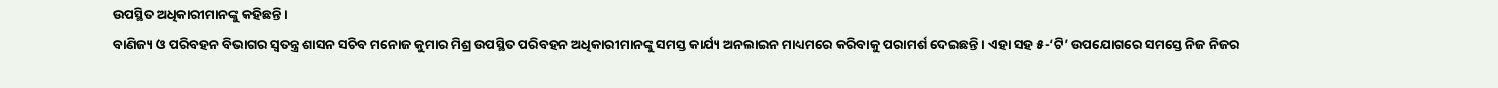ଉପସ୍ଥିତ ଅଧିକାରୀମାନଙ୍କୁ କହିଛନ୍ତି ।
ବାଣିଜ୍ୟ ଓ ପରିବହନ ବିଭାଗର ସ୍ୱତନ୍ତ୍ର ଶାସନ ସଚିବ ମନୋଜ କୁମାର ମିଶ୍ର ଉପସ୍ଥିତ ପରିବହନ ଅଧିକାରୀମାନଙ୍କୁ ସମସ୍ତ କାର୍ଯ୍ୟ ଅନଲାଇନ ମାଧ୍ୟମରେ କରିବାକୁ ପରାମର୍ଶ ଦେଇଛନ୍ତି । ଏହା ସହ ୫-‘ଟି’ ଉପଯୋଗରେ ସମସ୍ତେ ନିଜ ନିଜର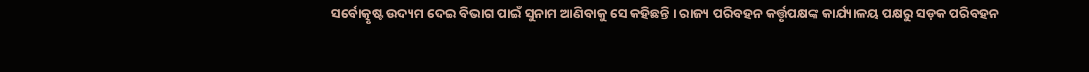ସର୍ବୋତ୍କୃଷ୍ଟ ଉଦ୍ୟମ ଦେଇ ବିଭାଗ ପାଇଁ ସୁନାମ ଆଣିବାକୁ ସେ କହିଛନ୍ତି । ରାଜ୍ୟ ପରିବହନ କର୍ତ୍ତୃପକ୍ଷଙ୍କ କାର୍ଯ୍ୟାଳୟ ପକ୍ଷରୁ ସଡ଼କ ପରିବହନ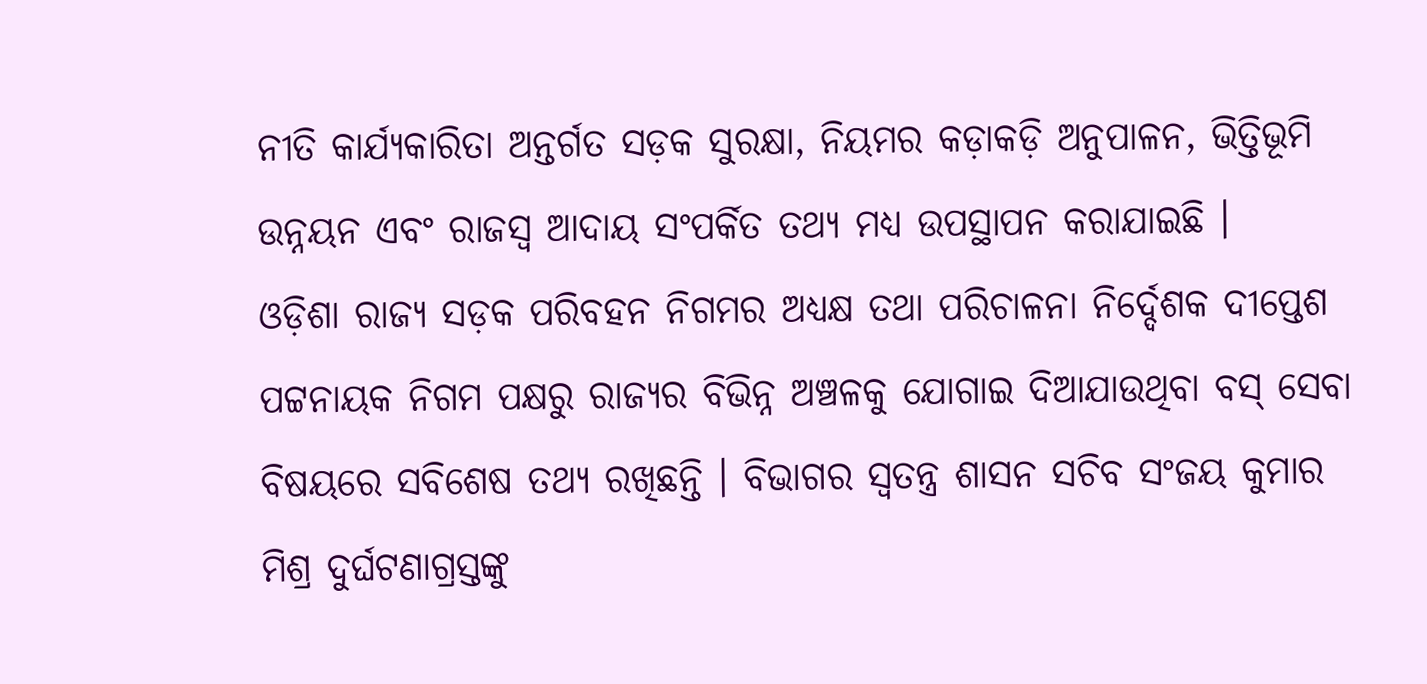ନୀତି କାର୍ଯ୍ୟକାରିତା ଅନ୍ତର୍ଗତ ସଡ଼କ ସୁରକ୍ଷା, ନିୟମର କଡ଼ାକଡ଼ି ଅନୁପାଳନ, ଭିତ୍ତିଭୂମି ଉନ୍ନୟନ ଏବଂ ରାଜସ୍ୱ ଆଦାୟ ସଂପର୍କିତ ତଥ୍ୟ ମଧ୍ୟ ଉପସ୍ଥାପନ କରାଯାଇଛି ।
ଓଡ଼ିଶା ରାଜ୍ୟ ସଡ଼କ ପରିବହନ ନିଗମର ଅଧ୍ୟକ୍ଷ ତଥା ପରିଚାଳନା ନିର୍ଦ୍ଦେଶକ ଦୀପ୍ତେଶ ପଟ୍ଟନାୟକ ନିଗମ ପକ୍ଷରୁ ରାଜ୍ୟର ବିଭିନ୍ନ ଅଞ୍ଚଳକୁ ଯୋଗାଇ ଦିଆଯାଉଥିବା ବସ୍ ସେବା ବିଷୟରେ ସବିଶେଷ ତଥ୍ୟ ରଖିଛନ୍ତି । ବିଭାଗର ସ୍ୱତନ୍ତ୍ର ଶାସନ ସଚିବ ସଂଜୟ କୁମାର ମିଶ୍ର ଦୁର୍ଘଟଣାଗ୍ରସ୍ତଙ୍କୁ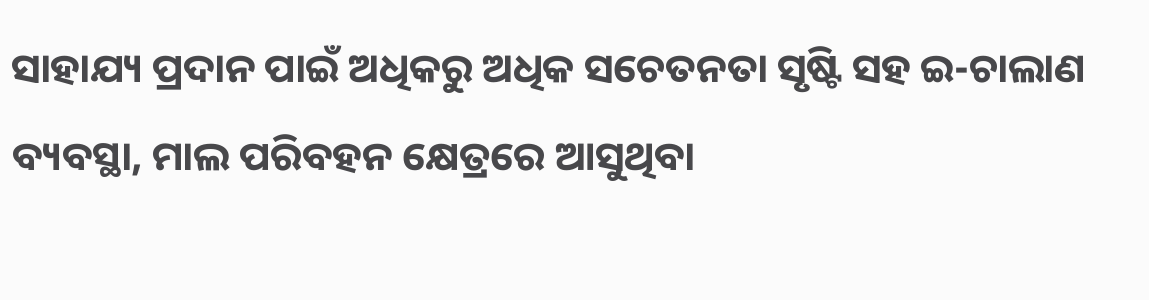ସାହାଯ୍ୟ ପ୍ରଦାନ ପାଇଁ ଅଧିକରୁ ଅଧିକ ସଚେତନତା ସୃଷ୍ଟି ସହ ଇ-ଚାଲାଣ ବ୍ୟବସ୍ଥା, ମାଲ ପରିବହନ କ୍ଷେତ୍ରରେ ଆସୁଥିବା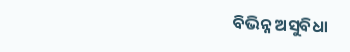ବିଭିନ୍ନ ଅସୁବିଧା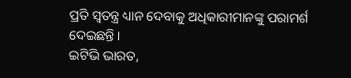ପ୍ରତି ସ୍ୱତନ୍ତ୍ର ଧ୍ୟାନ ଦେବାକୁ ଅଧିକାରୀମାନଙ୍କୁ ପରାମର୍ଶ ଦେଇଛନ୍ତି ।
ଇଟିଭି ଭାରତ,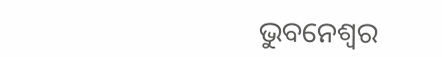ଭୁବନେଶ୍ବର